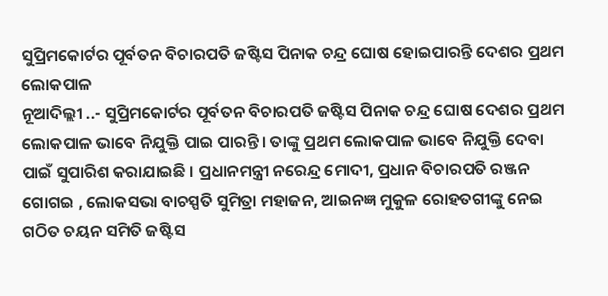ସୁପ୍ରିମକୋର୍ଟର ପୂର୍ବତନ ବିଚାରପତି ଜଷ୍ଟିସ ପିନାକ ଚନ୍ଦ୍ର ଘୋଷ ହୋଇପାରନ୍ତି ଦେଶର ପ୍ରଥମ ଲୋକପାଳ
ନୂଆଦିଲ୍ଲୀ ..- ସୁପ୍ରିମକୋର୍ଟର ପୂର୍ବତନ ବିଚାରପତି ଜଷ୍ଟିସ ପିନାକ ଚନ୍ଦ୍ର ଘୋଷ ଦେଶର ପ୍ରଥମ ଲୋକପାଳ ଭାବେ ନିଯୁକ୍ତି ପାଇ ପାରନ୍ତି । ତାଙ୍କୁ ପ୍ରଥମ ଲୋକପାଳ ଭାବେ ନିଯୁକ୍ତି ଦେବା ପାଇଁ ସୁପାରିଶ କରାଯାଇଛି । ପ୍ରଧାନମନ୍ତ୍ରୀ ନରେନ୍ଦ୍ର ମୋଦୀ, ପ୍ରଧାନ ବିଚାରପତି ରଞ୍ଜନ ଗୋଗଇ , ଲୋକସଭା ବାଚସ୍ପତି ସୁମିତ୍ରା ମହାଜନ, ଆଇନଜ୍ଞ ମୁକୁଳ ରୋହତଗୀଙ୍କୁ ନେଇ ଗଠିତ ଚୟନ ସମିତି ଜଷ୍ଟିସ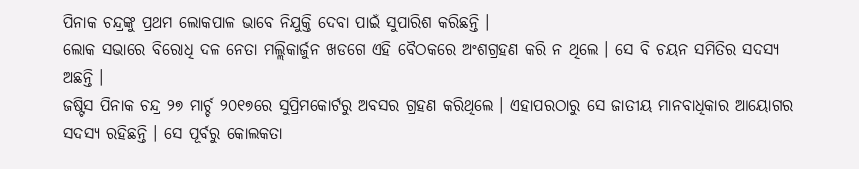ପିନାକ ଚନ୍ଦ୍ରଙ୍କୁ ପ୍ରଥମ ଲୋକପାଳ ଭାବେ ନିଯୁକ୍ତି ଦେବା ପାଇଁ ସୁପାରିଶ କରିଛନ୍ତି ।
ଲୋକ ସଭାରେ ବିରୋଧି ଦଳ ନେତା ମଲ୍ଲିକାର୍ଜୁନ ଖଡଗେ ଏହି ବୈଠକରେ ଅଂଶଗ୍ରହଣ କରି ନ ଥିଲେ । ସେ ବି ଚୟନ ସମିତିର ସଦସ୍ୟ ଅଛନ୍ତି ।
ଜଷ୍ଟିସ ପିନାକ ଚନ୍ଦ୍ର ୨୭ ମାର୍ଚ୍ଚ ୨୦୧୭ରେ ସୁପ୍ରିମକୋର୍ଟରୁ ଅବସର ଗ୍ରହଣ କରିଥିଲେ । ଏହାପରଠାରୁ ସେ ଜାତୀୟ ମାନବାଧିକାର ଆୟୋଗର ସଦସ୍ୟ ରହିଛନ୍ତି । ସେ ପୂର୍ବରୁ କୋଲକତା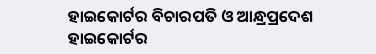ହାଇକୋର୍ଟର ବିଚାରପତି ଓ ଆନ୍ଧ୍ରପ୍ରଦେଶ ହାଇକୋର୍ଟର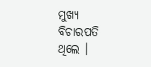ମୁଖ୍ୟ ବିଚାରପତି ଥିଲେ ।